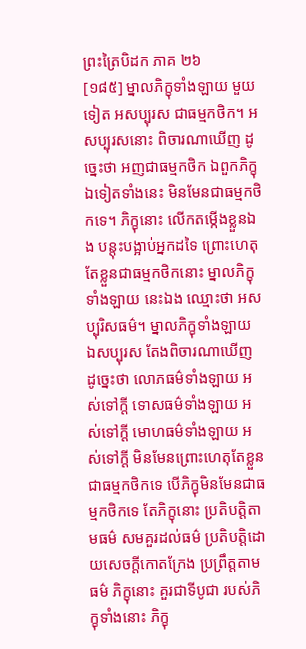ព្រះត្រៃបិដក ភាគ ២៦
[១៨៥] ម្នាលភិក្ខុទាំងឡាយ មួយទៀត អសប្បុរស ជាធម្មកថិក។ អសប្បុរសនោះ ពិចារណាឃើញ ដូច្នេះថា អញជាធម្មកថិក ឯពួកភិក្ខុឯទៀតទាំងនេះ មិនមែនជាធម្មកថិកទេ។ ភិក្ខុនោះ លើកតម្កើងខ្លួនឯង បន្តុះបង្អាប់អ្នកដទៃ ព្រោះហេតុតែខ្លួនជាធម្មកថិកនោះ ម្នាលភិក្ខុទាំងឡាយ នេះឯង ឈ្មោះថា អសប្បុរិសធម៌។ ម្នាលភិក្ខុទាំងឡាយ ឯសប្បុរស តែងពិចារណាឃើញ ដូច្នេះថា លោភធម៌ទាំងឡាយ អស់ទៅក្តី ទោសធម៌ទាំងឡាយ អស់ទៅក្តី មោហធម៌ទាំងឡាយ អស់ទៅក្តី មិនមែនព្រោះហេតុតែខ្លួនជាធម្មកថិកទេ បើភិក្ខុមិនមែនជាធម្មកថិកទេ តែភិក្ខុនោះ ប្រតិបត្តិតាមធម៌ សមគួរដល់ធម៌ ប្រតិបត្តិដោយសេចក្តីកោតក្រែង ប្រព្រឹត្តតាមធម៌ ភិក្ខុនោះ គួរជាទីបូជា របស់ភិក្ខុទាំងនោះ ភិក្ខុ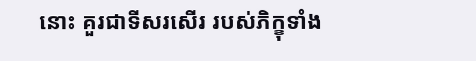នោះ គួរជាទីសរសើរ របស់ភិក្ខុទាំង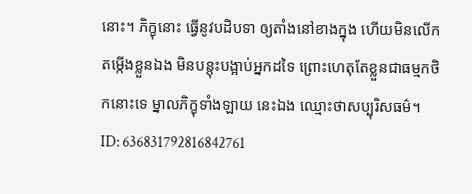នោះ។ ភិក្ខុនោះ ធ្វើនូវបដិបទា ឲ្យតាំងនៅខាងក្នុង ហើយមិនលើកតម្កើងខ្លួនឯង មិនបន្តុះបង្អាប់អ្នកដទៃ ព្រោះហេតុតែខ្លួនជាធម្មកថិកនោះទេ ម្នាលភិក្ខុទាំងឡាយ នេះឯង ឈ្មោះថាសប្បុរិសធម៌។
ID: 636831792816842761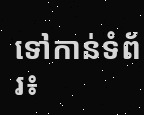ទៅកាន់ទំព័រ៖